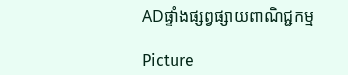ADផ្ទាំងផ្សព្វផ្សាយពាណិជ្ជកម្ម

Picture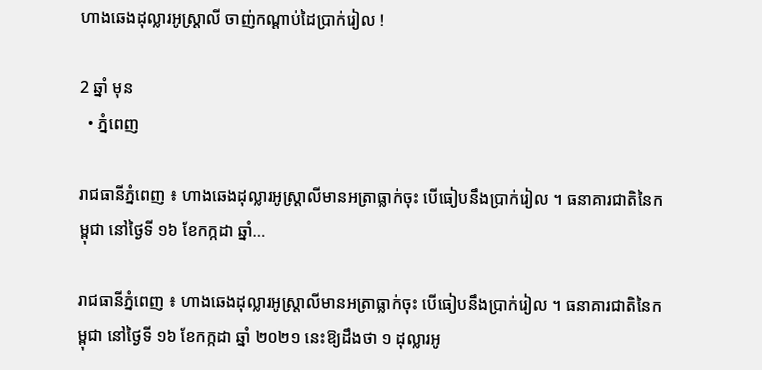ហាងឆេងដុល្លារអូស្ត្រាលី ចាញ់កណ្តាប់ដៃប្រាក់រៀល !

2 ឆ្នាំ មុន
  • ភ្នំពេញ

រាជធានីភ្នំពេញ ៖ ហាងឆេងដុល្លារអូស្ត្រាលីមានអត្រាធ្លាក់ចុះ បើធៀបនឹងប្រាក់រៀល ។ ធនាគារជាតិនៃកម្ពុជា នៅថ្ងៃទី ១៦ ខែកក្កដា ឆ្នាំ…

រាជធានីភ្នំពេញ ៖ ហាងឆេងដុល្លារអូស្ត្រាលីមានអត្រាធ្លាក់ចុះ បើធៀបនឹងប្រាក់រៀល ។ ធនាគារជាតិនៃកម្ពុជា នៅថ្ងៃទី ១៦ ខែកក្កដា ឆ្នាំ ២០២១ នេះឱ្យដឹងថា ១ ដុល្លារអូ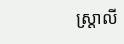ស្ត្រាលី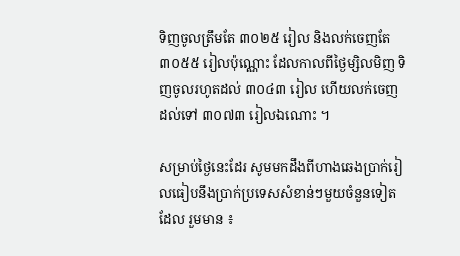ទិញចូលត្រឹមតែ ៣០២៥ រៀល និងលក់ចេញតែ ៣០៥៥ រៀលប៉ុណ្ណោះ ដែលកាលពីថ្ងៃម្សិលមិញ ទិញចូលរហូតដល់ ៣០៤៣ រៀល ហើយលក់ចេញដល់ទៅ ៣០៧៣ រៀលឯណោះ ។

សម្រាប់ថ្ងៃនេះដែរ សូមមកដឹងពីហាងឆេងប្រាក់រៀលធៀបនឹងប្រាក់ប្រទេសសំខាន់ៗមួយចំនួនទៀតដែល រួមមាន ៖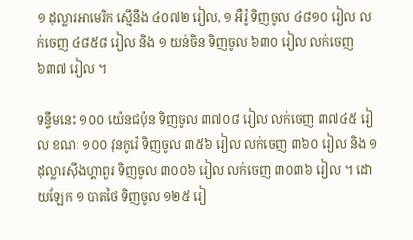១ ដុល្លារអាមេរិក ស្មើនឹង ៤០៧២ រៀល, ១ អឺរ៉ូ ទិញចូល ៤៨១០ រៀល លក់ចេញ ៤៨៥៨ រៀល និង ១ យន់ចិន ទិញចូល ៦៣០ រៀល លក់ចេញ ៦៣៧ រៀល ។

ទន្ទឹមនេះ ១០០ យ៉េនជប៉ុន ទិញចូល ៣៧០៨ រៀល លក់ចេញ ៣៧៤៥ រៀល ខណៈ ១០០ វុនកូរ៉េ ទិញចូល ៣៥៦ រៀល លក់ចេញ ៣៦០ រៀល និង ១ ដុល្លារស៊ីងហ្គាពួរ ទិញចូល ៣០០៦ រៀល លក់ចេញ ៣០៣៦ រៀល ។ ដោយឡែក ១ បាតថៃ ទិញចូល ១២៥ រៀ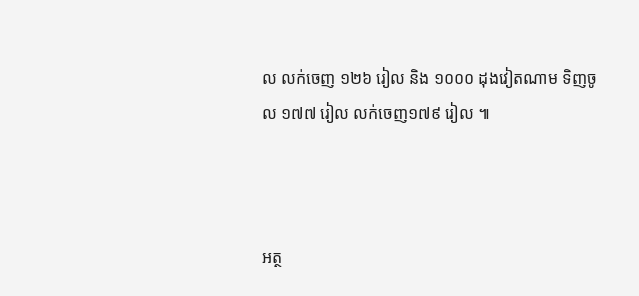ល លក់ចេញ ១២៦ រៀល និង ១០០០ ដុងវៀតណាម ទិញចូល ១៧៧ រៀល លក់ចេញ១៧៩ រៀល ៕



អត្ថ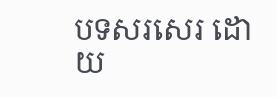បទសរសេរ ដោយ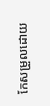កែសម្រួលដោយ